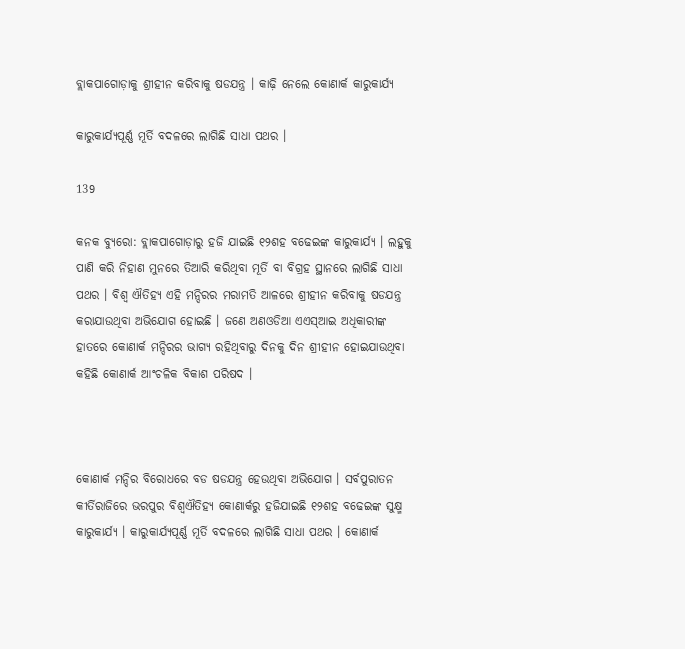ବ୍ଲାକପାଗୋଡ଼ାକୁ ଶ୍ରୀହୀନ କରିବାକୁ ଷଡଯନ୍ତ୍ର । କାଢ଼ି ନେଲେ କୋଣାର୍କ କାରୁକାର୍ଯ୍ୟ

କାରୁକାର୍ଯ୍ୟପୂର୍ଣ୍ଣ ମୂର୍ତି ବଦଳରେ ଲାଗିଛି ସାଧା ପଥର ।

139

କନକ ବ୍ୟୁରୋ: ବ୍ଲାକପାଗୋଡ଼ାରୁ ହଜି ଯାଇଛି ୧୨ଶହ ବଢେଇଙ୍କ କାରୁକାର୍ଯ୍ୟ । ଲହୁକୁ ପାଣି କରି ନିହାଣ ମୁନରେ ତିଆରି କରିଥିବା ମୂର୍ତି ବା ବିଗ୍ରହ ସ୍ଥାନରେ ଲାଗିଛି ସାଧା ପଥର । ବିଶ୍ୱ ଐତିହ୍ୟ ଏହି ମନ୍ଦିରର ମରାମତି ଆଳରେ ଶ୍ରୀହୀନ କରିବାକୁ ଷଡଯନ୍ତ୍ର କରାଯାଉଥିବା ଅଭିଯୋଗ ହୋଇଛି । ଜଣେ ଅଣଓଡିଆ ଏଏସ୍ଆଇ ଅଧିକାରୀଙ୍କ ହାତରେ କୋଣାର୍କ ମନ୍ଦିରର ଭାଗ୍ୟ ରହିଥିବାରୁ ଦିନକୁ ଦିନ ଶ୍ରୀହୀନ ହୋଇଯାଉଥିବା କହିଛି କୋଣାର୍କ ଆଂଚଳିକ ବିକାଶ ପରିଷଦ ।



କୋଣାର୍କ ମନ୍ଦିର ବିରୋଧରେ ବଡ ଷଡଯନ୍ତ୍ର ହେଉଥିବା ଅଭିଯୋଗ । ସର୍ବପୁରାତନ କୀର୍ତିରାଜିରେ ଭରପୁର ବିଶ୍ୱଐତିହ୍ୟ କୋଣାର୍କରୁ ହଜିଯାଇଛି ୧୨ଶହ ବଢେଇଙ୍କ ସୁକ୍ଷ୍ମ କାରୁକାର୍ଯ୍ୟ । କାରୁକାର୍ଯ୍ୟପୂର୍ଣ୍ଣ ମୂର୍ତି ବଦଳରେ ଲାଗିଛି ସାଧା ପଥର । କୋଣାର୍କ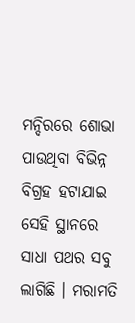ମନ୍ଦିରରେ ଶୋଭା ପାଉଥିବା ବିଭିନ୍ନ ବିଗ୍ରହ ହଟାଯାଇ ସେହି ସ୍ଥାନରେ ସାଧା ପଥର ସବୁ ଲାଗିଛି । ମରାମତି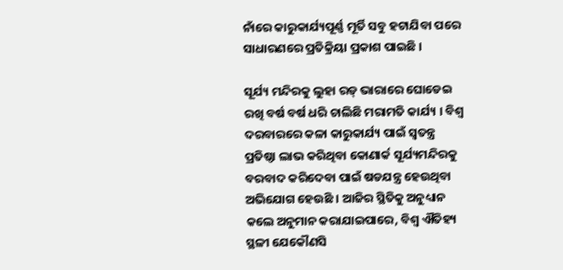ନାଁରେ କାରୁକାର୍ଯ୍ୟପୂର୍ଣ୍ଣ ମୂର୍ତି ସବୁ ହଟାଯିବା ପରେ ସାଧାରଣରେ ପ୍ରତିକ୍ରିୟା ପ୍ରକାଶ ପାଇଛି ।

ସୂର୍ଯ୍ୟ ମନ୍ଦିରକୁ ଲୁହା ରଡ୍ ଭାରାରେ ଘୋଡେଇ ରଖି ବର୍ଷ ବର୍ଷ ଧରି ଚାଲିଛି ମରାମତି କାର୍ଯ୍ୟ । ବିଶ୍ୱ ଦରବାରରେ କଳା କାରୁକାର୍ଯ୍ୟ ପାଇଁ ସ୍ୱତନ୍ତ୍ର ପ୍ରତିଷ୍ଠା ଲାଭ କରିଥିବା କୋଣାର୍କ ସୂର୍ଯ୍ୟମନ୍ଦିରକୁ ବରବାଦ କରିଦେବା ପାଇଁ ଷଡଯନ୍ତ୍ର ହେଉଥିବା ଅଭିଯୋଗ ହେଉଛି । ଆଜିର ସ୍ଥିତିକୁ ଅନୁଧ୍ୟାନ କଲେ ଅନୁମାନ କରାଯାଇପାରେ, ବିଶ୍ୱ ଐତିହ୍ୟ ସ୍ଥଳୀ ଯେକୌଣସି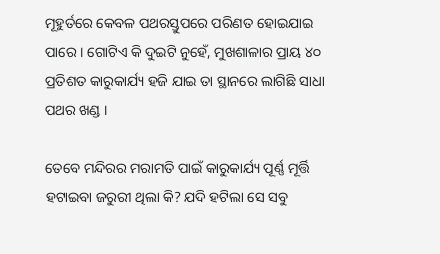ମୂହୁର୍ତରେ କେବଳ ପଥରସ୍ତୁପରେ ପରିଣତ ହୋଇଯାଇ ପାରେ । ଗୋଟିଏ କି ଦୁଇଟି ନୁହେଁ, ମୁଖଶାଳାର ପ୍ରାୟ ୪୦ ପ୍ରତିଶତ କାରୁକାର୍ଯ୍ୟ ହଜି ଯାଇ ତା ସ୍ଥାନରେ ଲାଗିଛି ସାଧା ପଥର ଖଣ୍ଡ ।

ତେବେ ମନ୍ଦିରର ମରାମତି ପାଇଁ କାରୁକାର୍ଯ୍ୟ ପୂର୍ଣ୍ଣ ମୂର୍ତ୍ତି ହଟାଇବା ଜରୁରୀ ଥିଲା କି? ଯଦି ହଟିଲା ସେ ସବୁ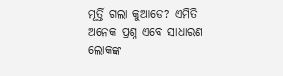ମୂର୍ତ୍ତି ଗଲା କୁଆଡେ? ଏମିତି ଅନେକ ପ୍ରଶ୍ନ ଏବେ ସାଧାରଣ ଲୋକଙ୍କ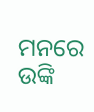ମନରେ ଉଙ୍କି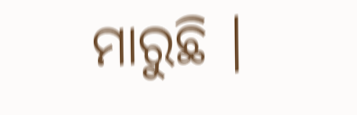ମାରୁଛି ।